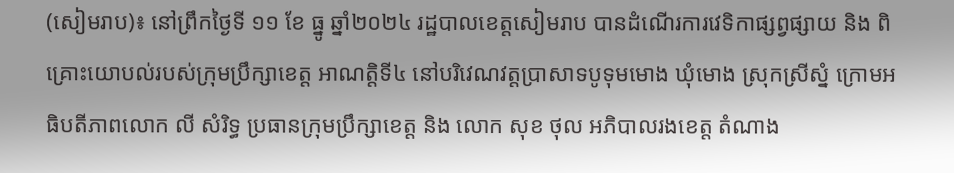(សៀមរាប)៖ នៅព្រឹកថ្ងៃទី ១១ ខែ ធ្នូ ឆ្នាំ២០២៤ រដ្ឋបាលខេត្តសៀមរាប បានដំណេីរការវេទិកាផ្សព្វផ្សាយ និង ពិគ្រោះយោបល់របស់ក្រុមប្រឹក្សាខេត្ត អាណត្តិទី៤ នៅបរិវេណវត្តប្រាសាទបូទុមមោង ឃុំមោង ស្រុកស្រីស្នំ ក្រោមអធិបតីភាពលោក លី សំរិទ្ធ ប្រធានក្រុមប្រឹក្សាខេត្ត និង លោក សុខ ថុល អភិបាលរងខេត្ត តំណាង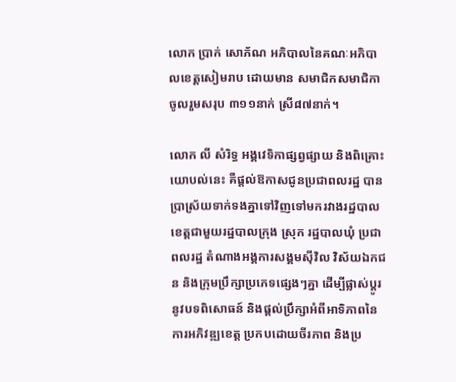លោក ប្រាក់ សោភ័ណ អភិបាលនៃគណៈអភិបាលខេត្តសៀមរាប ដោយមាន សមាជិកសមាជិកាចូលរួមសរុប ៣១១នាក់ ស្រី៨៧នាក់។

លោក លី សំរិទ្ធ អង្គវេទិកាផ្សព្វផ្សាយ និងពិគ្រោះយោបល់នេះ គឺផ្តល់ឱកាសជូនប្រជាពលរដ្ឋ បានប្រាស្រ័យទាក់ទងគ្នាទៅវិញទៅមករវាងរដ្ឋបាលខេត្តជាមួយរដ្ឋបាលក្រុង ស្រុក រដ្ឋបាលឃុំ ប្រជាពលរដ្ឋ តំណាងអង្គការសង្គមស៊ីវិល វិស័យឯកជន និងក្រុមប្រឹក្សាប្រភេទផ្សេងៗគ្នា ដើម្បីផ្លាស់ប្តូរនូវបទពិសោធន៍ និងផ្តល់ប្រឹក្សាអំពីអាទិភាពនៃការអភិវឌ្ឍខេត្ត ប្រកបដោយចីរភាព និងប្រ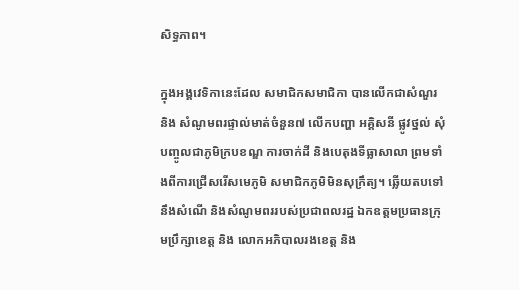សិទ្ធភាព។

ក្នុងអង្គវេទិកានេះដែល សមាជិកសមាជិកា បានលើកជាសំណួរ និង សំណូមពរផ្ទាល់មាត់ចំនួន៧ លើកបញ្ហា អគ្គិសនី ផ្លូវថ្នល់ សុំបញ្ចូលជាភូមិក្របខណ្ឌ ការចាក់ដី និងបេតុងទីធ្លាសាលា ព្រមទាំងពីការជ្រើសរើសមេភូមិ សមាជិកភូមិមិនសុក្រឹត្យ។ ឆ្លើយតបទៅនឹងសំណើ និងសំណូមពររបស់ប្រជាពលរដ្ឋ ឯកឧត្តមប្រធានក្រុមប្រឹក្សាខេត្ត និង លោកអភិបាលរងខេត្ត និង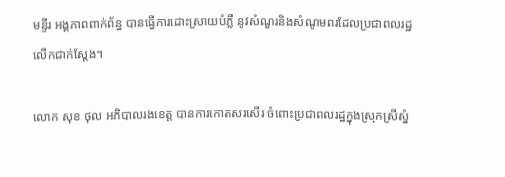មន្ទីរ អង្គភាពពាក់ព័ន្ធ បានធ្វើការដោះស្រាយបំភ្លឺ នូវសំណួរនិងសំណូមពរដែលប្រជាពលរដ្ឋលើកជាក់ស្ដែង។

លោក សុខ ថុល អភិបាលរងខេត្ត បានការកោតសរសើរ ចំពោះប្រជាពលរដ្ឋក្នុងស្រុកស្រីស្នំ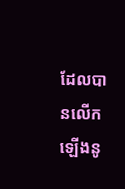ដែលបានលើកឡើងនូ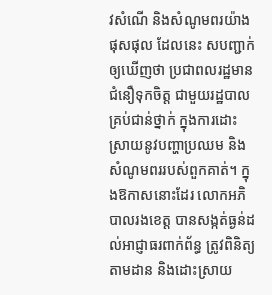វសំណើ និងសំណូមពរយ៉ាងផុសផុល ដែលនេះ សបញ្ជាក់ឲ្យឃើញថា ប្រជាពលរដ្ឋមានជំនឿទុកចិត្ត ជាមួយរដ្ឋបាលគ្រប់ជាន់ថ្នាក់ ក្នុងការដោះស្រាយនូវបញ្ហាប្រឈម និង សំណូមពររបស់ពួកគាត់។ ក្នុងឱកាសនោះដែរ លោកអភិបាលរងខេត្ត បានសង្កត់ធ្ងន់ដល់អាជ្ញាធរពាក់ព័ន្ធ ត្រូវពិនិត្យ តាមដាន និងដោះស្រាយ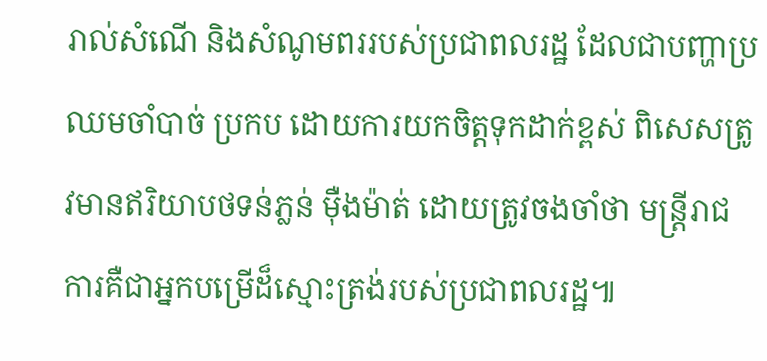រាល់សំណើ និងសំណូមពររបស់ប្រជាពលរដ្ឋ ដែលជាបញ្ហាប្រឈមចាំបាច់ ប្រកប ដោយការយកចិត្តទុកដាក់ខ្ពស់ ពិសេសត្រូវមានឥរិយាបថទន់ភ្លន់ ម៉ឺងម៉ាត់ ដោយត្រូវចងចាំថា មន្ត្រីរាជការគឺជាអ្នកបម្រើដ៏ស្មោះត្រង់របស់ប្រជាពលរដ្ឋ៕